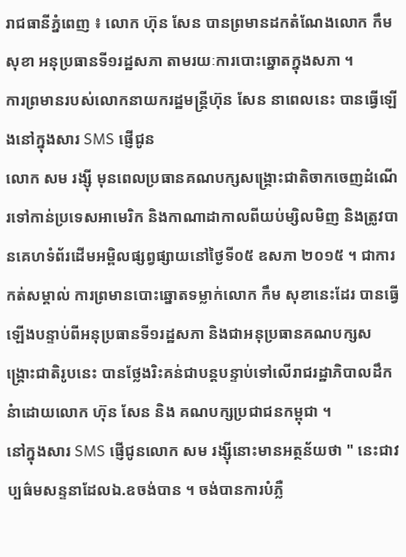រាជធានីភ្នំពេញ ៖ លោក ហ៊ុន សែន បានព្រមានដកតំណែងលោក កឹម សុខា អនុប្រធានទី១រដ្ឋសភា តាមរយៈការបោះឆ្នោតក្នុងសភា ។
ការព្រមានរបស់លោកនាយករដ្ឋមន្រ្តីហ៊ុន សែន នាពេលនេះ បានធ្វើឡើងនៅក្នុងសារ SMS ផ្ញើជូន
លោក សម រង្ស៊ី មុនពេលប្រធានគណបក្សសង្គ្រោះជាតិចាកចេញដំណើរទៅកាន់ប្រទេសអាមេរិក និងកាណាដាកាលពីយប់ម្សិលមិញ និងត្រូវបានគេហទំព័រដើមអម្ពិលផ្សព្វផ្សាយនៅថ្ងៃទី០៥ ឧសភា ២០១៥ ។ ជាការកត់សម្គាល់ ការព្រមានបោះឆ្នោតទម្លាក់លោក កឹម សុខានេះដែរ បានធ្វើឡើងបន្ទាប់ពីអនុប្រធានទី១រដ្ឋសភា និងជាអនុប្រធានគណបក្សសង្គ្រោះជាតិរូបនេះ បានថ្លែងរិះគន់ជាបន្តបន្ទាប់ទៅលើរាជរដ្ឋាភិបាលដឹកនំាដោយលោក ហ៊ុន សែន និង គណបក្សប្រជាជនកម្ពុជា ។
នៅក្នុងសារ SMS ផ្ញើជូនលោក សម រង្ស៊ីនោះមានអត្ថន័យថា " នេះជាវប្បធ៌មសន្ទនាដែលឯ.ឧចង់បាន ។ ចង់បានការបំភ្លឺ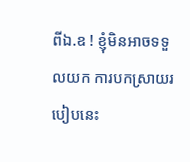ពីឯ.ឧ ! ខ្ញុំមិនអាចទទួលយក ការបកស្រាយរបៀបនេះ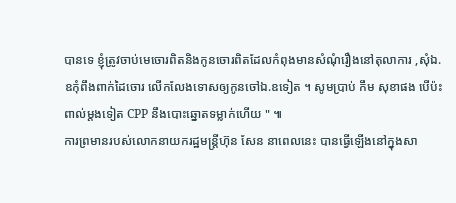បានទេ ខ្ញុំត្រូវចាប់មេចោរពិតនិងកូនចោរពិតដែលកំពុងមានសំណុំរឿងនៅតុលាការ ,សុំឯ.ឧកុំពឹងពាក់ដៃចោរ លើកលែងទោសឲ្យកូនចៅឯ.ឧទៀត ។ សូមបា្រប់ កឹម សុខាផង បើប៉ះពាល់ម្តងទៀត CPP នឹងបោះឆ្នោតទម្លាក់ហើយ " ៕
ការព្រមានរបស់លោកនាយករដ្ឋមន្រ្តីហ៊ុន សែន នាពេលនេះ បានធ្វើឡើងនៅក្នុងសា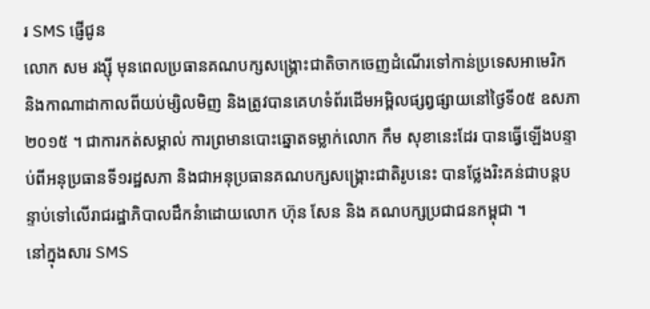រ SMS ផ្ញើជូន
លោក សម រង្ស៊ី មុនពេលប្រធានគណបក្សសង្គ្រោះជាតិចាកចេញដំណើរទៅកាន់ប្រទេសអាមេរិក និងកាណាដាកាលពីយប់ម្សិលមិញ និងត្រូវបានគេហទំព័រដើមអម្ពិលផ្សព្វផ្សាយនៅថ្ងៃទី០៥ ឧសភា ២០១៥ ។ ជាការកត់សម្គាល់ ការព្រមានបោះឆ្នោតទម្លាក់លោក កឹម សុខានេះដែរ បានធ្វើឡើងបន្ទាប់ពីអនុប្រធានទី១រដ្ឋសភា និងជាអនុប្រធានគណបក្សសង្គ្រោះជាតិរូបនេះ បានថ្លែងរិះគន់ជាបន្តបន្ទាប់ទៅលើរាជរដ្ឋាភិបាលដឹកនំាដោយលោក ហ៊ុន សែន និង គណបក្សប្រជាជនកម្ពុជា ។
នៅក្នុងសារ SMS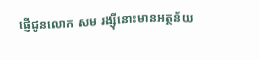ផ្ញើជូនលោក សម រង្ស៊ីនោះមានអត្ថន័យ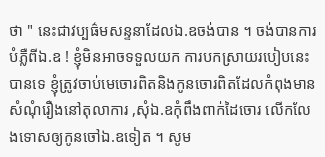ថា " នេះជាវប្បធ៌មសន្ទនាដែលឯ.ឧចង់បាន ។ ចង់បានការបំភ្លឺពីឯ.ឧ ! ខ្ញុំមិនអាចទទួលយក ការបកស្រាយរបៀបនេះបានទេ ខ្ញុំត្រូវចាប់មេចោរពិតនិងកូនចោរពិតដែលកំពុងមានសំណុំរឿងនៅតុលាការ ,សុំឯ.ឧកុំពឹងពាក់ដៃចោរ លើកលែងទោសឲ្យកូនចៅឯ.ឧទៀត ។ សូម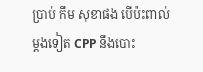បា្រប់ កឹម សុខាផង បើប៉ះពាល់ម្តងទៀត CPP នឹងបោះ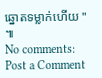ឆ្នោតទម្លាក់ហើយ " ៕
No comments:
Post a Comment